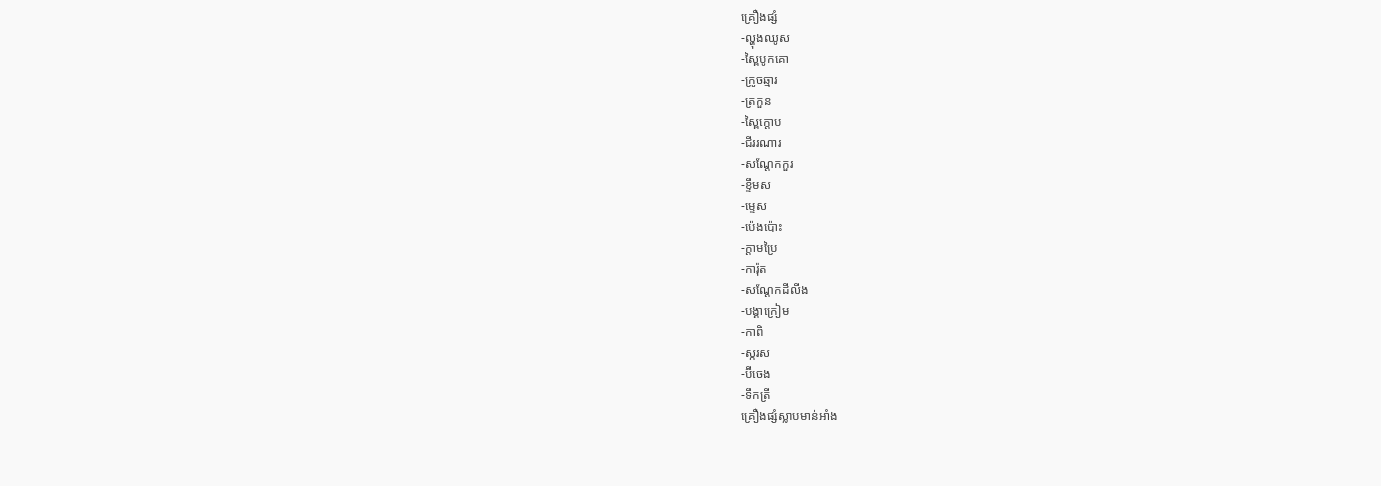គ្រឿងផ្សំ
-ល្ហុងឈូស
-ស្ពៃបូកគោ
-ក្រូចឆ្មារ
-ត្រកួន
-ស្ពៃក្ដោប
-ជីររណារ
-សណ្ដែកកួរ
-ខ្ទឹមស
-ម្ទេស
-ប៉េងប៉ោះ
-ក្ដាមប្រៃ
-ការ៉ុត
-សណ្ដែកដីលីង
-បង្គាក្រៀម
-កាពិ
-ស្ករស
-ប៊ីចេង
-ទឹកត្រី
គ្រឿងផ្សំស្លាបមាន់អាំង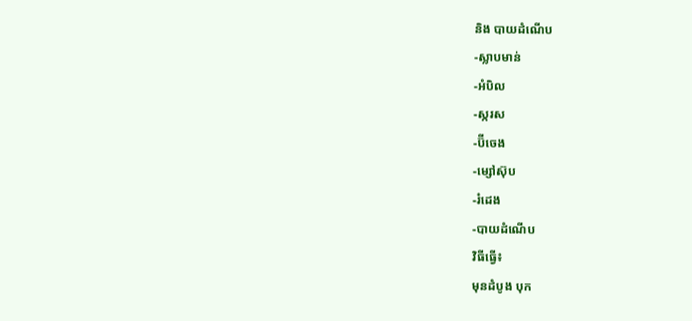និង បាយដំណើប
-ស្លាបមាន់
-អំបិល
-ស្ករស
-ប៊ីចេង
-ម្សៅស៊ុប
-រំដេង
-បាយដំណើប
វិធីធ្វើ៖
មុនដំបូង បុក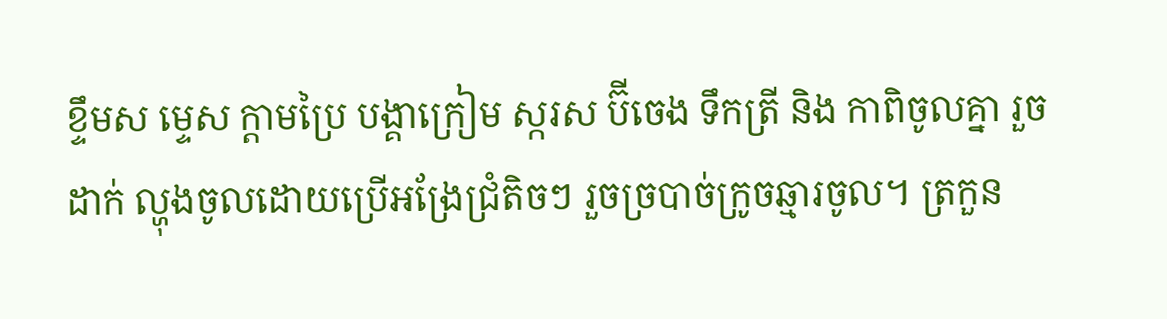ខ្ទឹមស ម្ទេស ក្ដាមប្រៃ បង្គាក្រៀម ស្ករស ប៊ីចេង ទឹកត្រី និង កាពិចូលគ្នា រួច
ដាក់ ល្ហុងចូលដោយប្រើអង្រែជ្រំតិចៗ រួចច្របាច់ក្រូចឆ្មារចូល។ ត្រកួន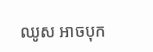ឈូស អាចបុក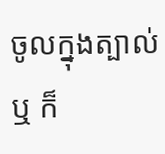ចូលក្នុងត្បាល់ ឬ ក៏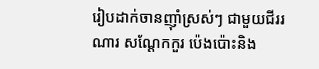រៀបដាក់ចានញ៉ាំស្រស់ៗ ជាមួយជីររណារ សណ្ដែកកួរ ប៉េងប៉ោះនិង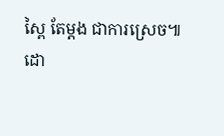ស្ពៃ តែម្ដង ជាការស្រេច៕
ដោ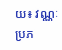យ៖ វណ្ណៈ
ប្រភ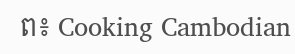ព៖ Cooking Cambodian